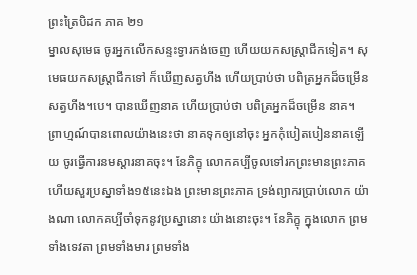ព្រះត្រៃបិដក ភាគ ២១
ម្នាលសុមេធ ចូរអ្នកលើកសន្ទះទ្វារកង់ចេញ ហើយយកសស្ត្រាជីកទៀត។ សុមេធយកសស្ត្រាជីកទៅ ក៏ឃើញសត្វហីង ហើយប្រាប់ថា បពិត្រអ្នកដ៏ចម្រើន សត្វហីង។បេ។ បានឃើញនាគ ហើយប្រាប់ថា បពិត្រអ្នកដ៏ចម្រើន នាគ។ ព្រាហ្មណ៍បានពោលយ៉ាងនេះថា នាគទុកឲ្យនៅចុះ អ្នកកុំបៀតបៀននាគឡើយ ចូរធ្វើការនមស្តារនាគចុះ។ នែភិក្ខុ លោកគប្បីចូលទៅរកព្រះមានព្រះភាគ ហើយសួរប្រស្នាទាំង១៥នេះឯង ព្រះមានព្រះភាគ ទ្រង់ព្យាករប្រាប់លោក យ៉ាងណា លោកគប្បីចាំទុកនូវប្រស្នានោះ យ៉ាងនោះចុះ។ នែភិក្ខុ ក្នុងលោក ព្រមទាំងទេវតា ព្រមទាំងមារ ព្រមទាំង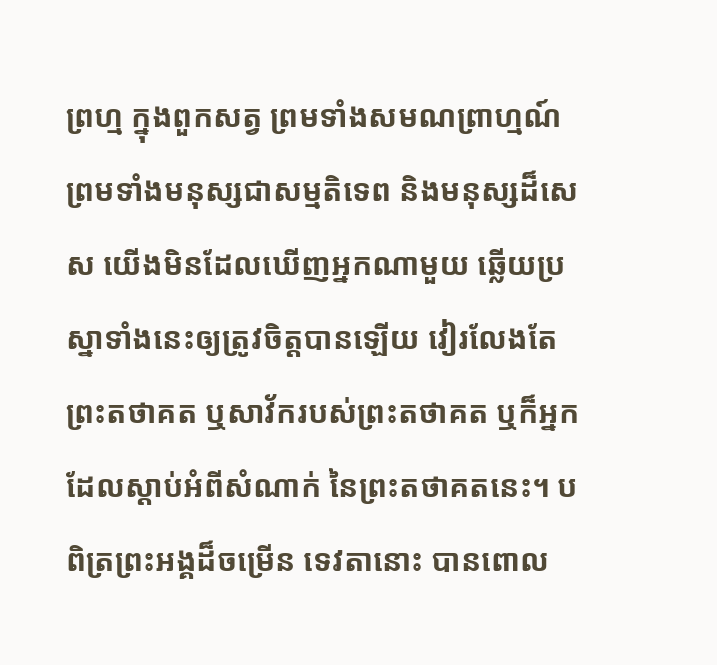ព្រហ្ម ក្នុងពួកសត្វ ព្រមទាំងសមណព្រាហ្មណ៍ ព្រមទាំងមនុស្សជាសម្មតិទេព និងមនុស្សដ៏សេស យើងមិនដែលឃើញអ្នកណាមួយ ឆ្លើយប្រស្នាទាំងនេះឲ្យត្រូវចិត្តបានឡើយ វៀរលែងតែព្រះតថាគត ឬសាវ័ករបស់ព្រះតថាគត ឬក៏អ្នកដែលស្តាប់អំពីសំណាក់ នៃព្រះតថាគតនេះ។ បពិត្រព្រះអង្គដ៏ចម្រើន ទេវតានោះ បានពោល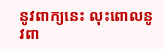នូវពាក្យនេះ លុះពោលនូវពា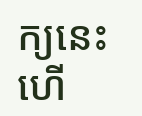ក្យនេះហើ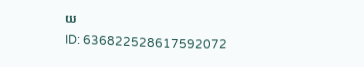យ
ID: 636822528617592072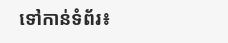ទៅកាន់ទំព័រ៖